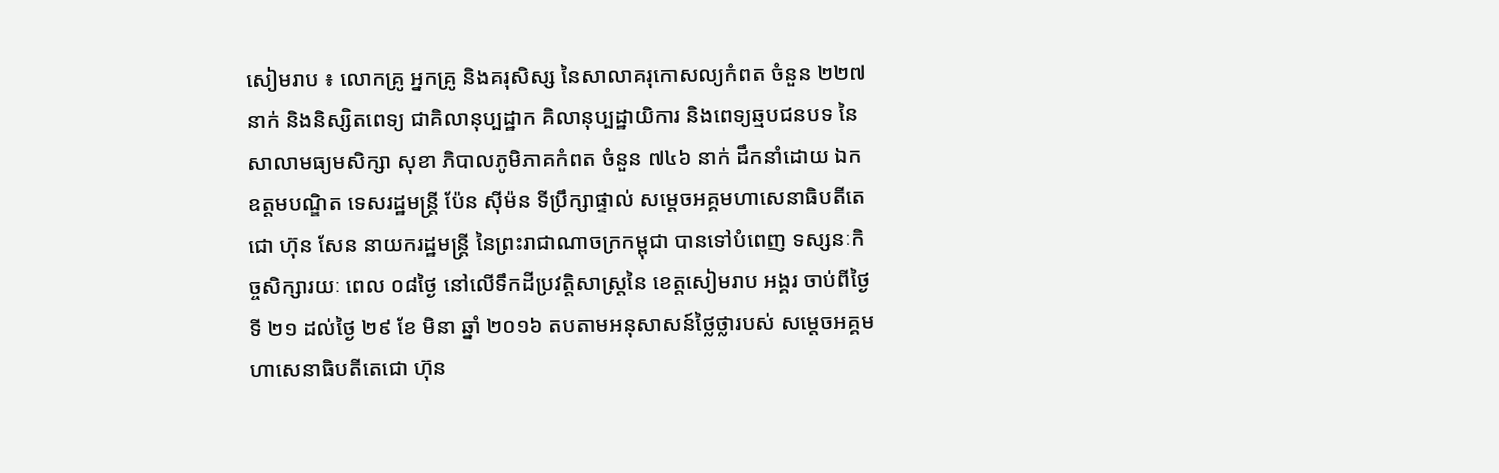សៀមរាប ៖ លោកគ្រូ អ្នកគ្រូ និងគរុសិស្ស នៃសាលាគរុកោសល្យកំពត ចំនួន ២២៧នាក់ និងនិស្សិតពេទ្យ ជាគិលានុប្បដ្ឋាក គិលានុប្បដ្ឋាយិការ និងពេទ្យឆ្មបជនបទ នៃសាលាមធ្យមសិក្សា សុខា ភិបាលភូមិភាគកំពត ចំនួន ៧៤៦ នាក់ ដឹកនាំដោយ ឯកឧត្តមបណ្ឌិត ទេសរដ្ឋមន្ត្រី ប៉ែន ស៊ីម៉ន ទីប្រឹក្សាផ្ទាល់ សម្តេចអគ្គមហាសេនាធិបតីតេជោ ហ៊ុន សែន នាយករដ្ឋមន្ត្រី នៃព្រះរាជាណាចក្រកម្ពុជា បានទៅបំពេញ ទស្សនៈកិច្ចសិក្សារយៈ ពេល ០៨ថ្ងៃ នៅលើទឹកដីប្រវត្តិសាស្ត្រនៃ ខេត្តសៀមរាប អង្គរ ចាប់ពីថ្ងៃទី ២១ ដល់ថ្ងៃ ២៩ ខែ មិនា ឆ្នាំ ២០១៦ តបតាមអនុសាសន៍ថ្លៃថ្លារបស់ សម្តេចអគ្គមហាសេនាធិបតីតេជោ ហ៊ុន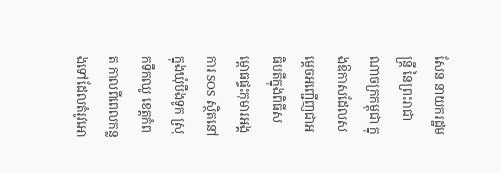សែន នាយករដ្ឋមន្ត្រី នៃព្រះរាជាណាចក្រកម្ពុជា ក្នុងឱកាសដែលសម្តេចអញ្ជើញជាអធិបតីក្នុងពិធីសម្ពោធផ្ទះកុមារអង្គការ SOS ស្ថិតនៅក្នុងឃុំបឹងទូក ស្រុកទឹកឈូ ខេត្តកំពត កាលពីពេលកន្លងទៅដែលតំរូវអោ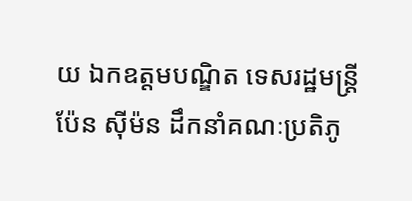យ ឯកឧត្តមបណ្ឌិត ទេសរដ្ឋមន្ត្រី ប៉ែន ស៊ីម៉ន ដឹកនាំគណៈប្រតិភូ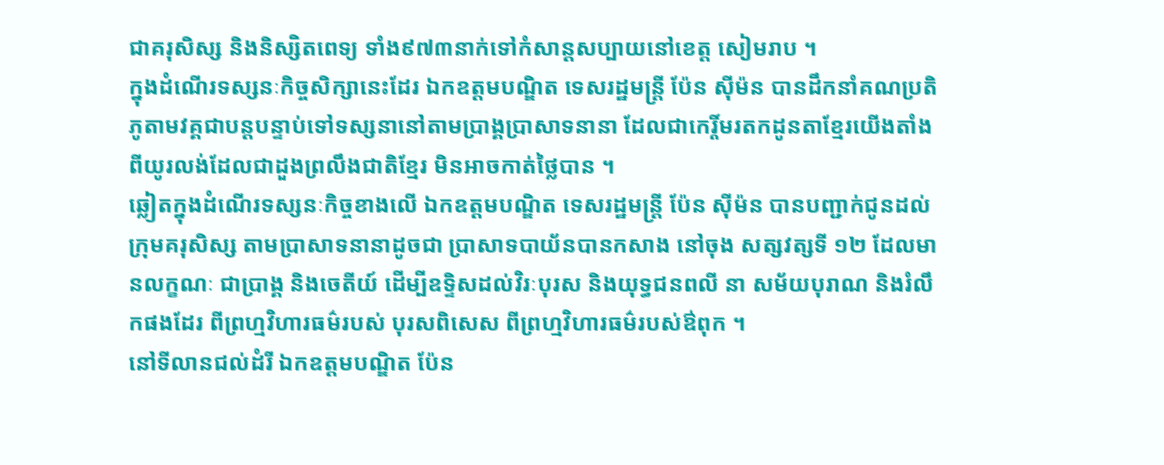ជាគរុសិស្ស និងនិស្សិតពេទ្យ ទាំង៩៧៣នាក់ទៅកំសាន្តសប្បាយនៅខេត្ត សៀមរាប ។
ក្នុងដំណើរទស្សនៈកិច្ចសិក្សានេះដែរ ឯកឧត្តមបណ្ឌិត ទេសរដ្ឋមន្ត្រី ប៉ែន ស៊ីម៉ន បានដឹកនាំគណប្រតិភូតាមវគ្គជាបន្តបន្ទាប់ទៅទស្សនានៅតាមប្រាង្គប្រាសាទនានា ដែលជាកេរ្តិ៍មរតកដូនតាខ្មែរយើងតាំងពីយូរលង់ដែលជាដួងព្រលឹងជាតិខ្មែរ មិនអាចកាត់ថ្លៃបាន ។
ឆ្លៀតក្នុងដំណើរទស្សនៈកិច្ចខាងលើ ឯកឧត្តមបណ្ឌិត ទេសរដ្ឋមន្ត្រី ប៉ែន ស៊ីម៉ន បានបញ្ជាក់ជូនដល់ក្រុមគរុសិស្ស តាមប្រាសាទនានាដូចជា ប្រាសាទបាយ័នបានកសាង នៅចុង សត្សវត្សទី ១២ ដែលមានលក្ខណៈ ជាប្រាង្គ និងចេតីយ៍ ដើម្បីឧទ្ទិសដល់វិរៈបុរស និងយុទ្ធជនពលី នា សម័យបុរាណ និងរំលឹកផងដែរ ពីព្រហ្មវិហារធម៌របស់ បុរសពិសេស ពីព្រហ្មវិហារធម៌របស់ឳពុក ។
នៅទីលានជល់ដំរី ឯកឧត្តមបណ្ឌិត ប៉ែន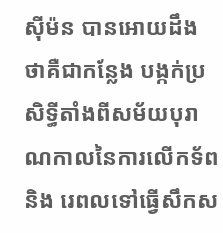ស៊ីម៉ន បានអោយដឹងថាគឺជាកន្លែង បង្កក់ប្រសិទ្ធីតាំងពីសម័យបុរាណកាលនៃការលើកទ័ពនិង រេពលទៅធ្វើសឹកស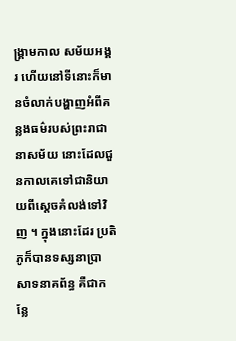ង្គ្រាមកាល សម័យអង្គរ ហើយនៅទីនោះក៏មានចំលាក់បង្ហាញអំពីគន្លងធម៌របស់ព្រះរាជានាសម័យ នោះដែលជួនកាលគេទៅជានិយាយពីស្តេចគំលង់ទៅវិញ ។ ក្នុងនោះដែរ ប្រតិភូក៏បានទស្សនាប្រាសាទនាគព័ន្ធ គឺជាកន្លែ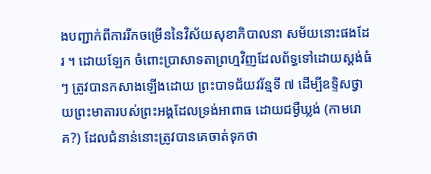ងបញ្ជាក់ពីការរីកចម្រើននៃវិស័យសុខាភិបាលនា សម័យនោះផងដែរ ។ ដោយឡែក ចំពោះប្រាសាទតាព្រហ្មវិញដែលព័ទ្ធទៅដោយស្តង់ធំៗ ត្រូវបានកសាងឡើងដោយ ព្រះបាទជ័យវរ័ន្មទី ៧ ដើម្បីឧទ្ទិសថ្វាយព្រះមាតារបស់ព្រះអង្គដែលទ្រង់អាពាធ ដោយជម្ងឺឃ្លង់ (កាមរោគ?) ដែលជំនាន់នោះត្រូវបានគេចាត់ទុកថា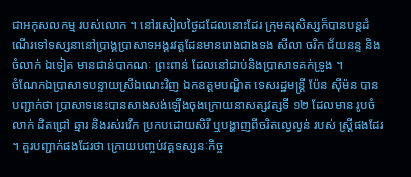ជាអកុសលកម្ម របស់លោក ។ នៅរសៀលថ្ងៃដដែលនោះដែរ ក្រុមគរុសិស្សក៏បានបន្តដំណើរទៅទស្សនានៅប្រាង្គប្រាសាទអង្គរវត្តដែនមានរោងជាងទង សីលា ចរិក ជ័យនន្ទ និងចំលាក់ ឯទៀត មានជាន់បាកណៈ ព្រះពាន់ ដែលនៅជាប់និងប្រាសាទគក់ទ្រូង ។
ចំណែកឯប្រាសាទបន្ទាយស្រីឯណេះវិញ ឯកឧត្តមបណ្ឌិត ទេសរដ្ឋមន្ត្រី ប៉ែន ស៊ីម៉ន បាន បញ្ជាក់ថា ប្រាសាទនេះបានសាងសង់ឡើងចុងក្រោយនាសត្សវត្សទី ១២ ដែលមាន រូបចំលាក់ ដិតជ្រៅ ឆ្មារ និងរស់រវើក ប្រកបដោយសិរី ឬបង្ហាញពីចរិតល្វេល្វន់ របស់ ស្ត្រីផងដែរ ។ គួរបញ្ជាក់ផងដែរថា ក្រោយបញ្ចប់វគ្គទស្សនៈកិច្ច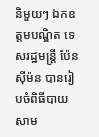និមួយៗ ឯកឧត្តមបណ្ឌិត ទេសរដ្ឋមន្ត្រី ប៉ែន ស៊ីម៉ន បានរៀបចំពិធីបាយសាម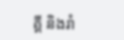គ្គី និងរាំ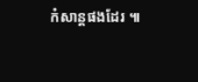កំសាន្តផងដែរ ៕